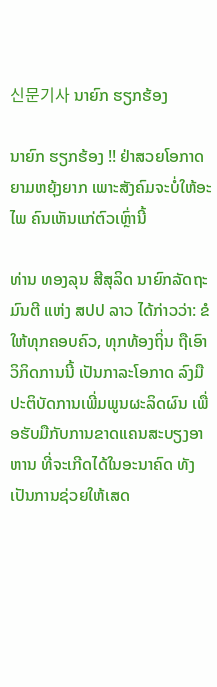신문기사 ນາຍົກ ຮຽກຮ້ອງ

ນາຍົກ ຮຽກຮ້ອງ !! ຢ່າສວຍໂອກາດຍາມຫຍຸ້ງຍາກ ເພາະສັງຄົມຈະບໍ່ໃຫ້ອະໄພ ຄົນເຫັນແກ່ຕົວເຫຼົ່ານີ້

ທ່ານ ທອງລຸນ ສີສຸລິດ ນາຍົກລັດຖະມົນຕີ ແຫ່ງ ສປປ ລາວ ໄດ້ກ່າວວ່າ: ຂໍໃຫ້ທຸກຄອບຄົວ, ທຸກທ້ອງຖິ່ນ ຖືເອົາວິກິດການນີ້ ເປັນກາລະໂອກາດ ລົງມືປະຕິບັດການເພີ່ມພູນຜະລິດຜົນ ເພື່ອຮັບມືກັບການຂາດແຄນສະບຽງອາຫານ ທີ່ຈະເກີດໄດ້ໃນອະນາຄົດ ທັງເປັນການຊ່ວຍໃຫ້ເສດ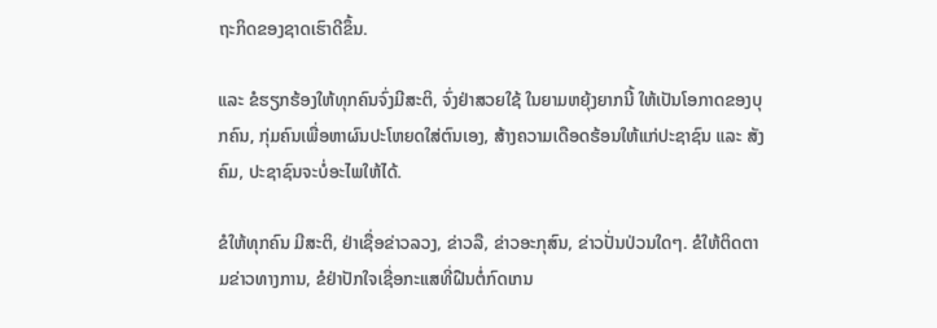ຖະກິດຂອງຊາດເຮົາດີຂຶ້ນ.

ແລະ ຂໍຮຽກຮ້ອງໃຫ້ທຸກຄົນຈົ່ງມີສະຕິ, ຈົ່ງຢ່າສວຍໃຊ້ ໃນຍາມຫຍຸ້ງຍາກນີ້ ໃຫ້ເປັນໂອກາດຂອງບຸກຄົນ, ກຸ່ມຄົນເພື່ອຫາຜົນປະໂຫຍດໃສ່ຕົນເອງ, ສ້າງຄວາມເດືອດຮ້ອນໃຫ້ແກ່ປະຊາຊົນ ແລະ ສັງຄົມ, ປະຊາຊົນຈະບໍ່ອະໄພໃຫ້ໄດ້.

ຂໍໃຫ້ທຸກຄົນ ມີສະຕິ, ຢ່າເຊື່ອຂ່າວລວງ, ຂ່າວລື, ຂ່າວອະກຸສົນ, ຂ່າວປັ່ນປ່ວນໃດໆ. ຂໍໃຫ້ຕິດຕາມຂ່າວທາງການ, ຂໍຢ່າປັກໃຈເຊື່ອກະແສທີ່ຝືນຕໍ່ກົດເກນ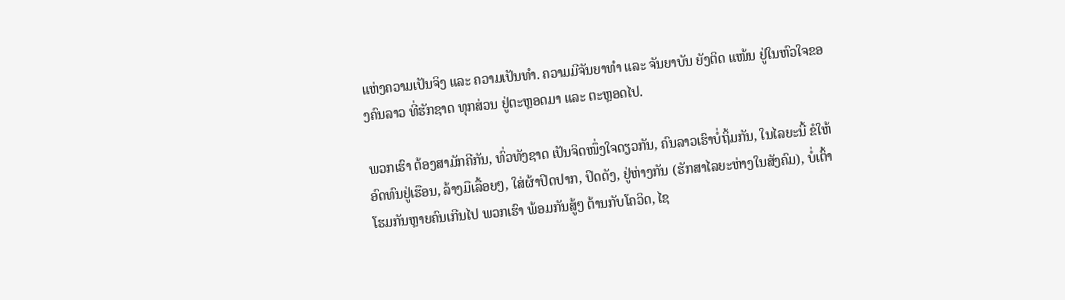ແຫ່ງຄວາມເປັນຈິງ ແລະ ຄວາມເປັນທຳ. ຄວາມມີຈັນຍາທຳ ແລະ ຈັນຍາບັນ ຍັງຕິດ ແໜ້ນ ຢູ່ໃນຫົວໃຈຂອງຄົນລາວ ທີ່ຮັກຊາດ ທຸກສ່ວນ ຢູ່ຕະຫຼອດມາ ແລະ ຕະຫຼອດໄປ.

ພວກເຮົາ ຕ້ອງສາມັກຄີກັນ, ທົ່ວທັງຊາດ ເປັນຈິດໜຶ່ງໃຈດຽວກັນ, ຄົນລາວເຮົາບໍ່ຖິ້ມກັນ, ໃນໄລຍະນີ້ ຂໍໃຫ້ອົດທົນຢູ່ເຮືອນ, ລ້າງມືເລື້ອຍໆ, ໃສ່ຜ້າປິດປາກ, ປິດດັງ, ຢູ່ຫ່າງກັນ (ຮັກສາໄລຍະຫ່າງໃນສັງຄົມ), ບໍ່ເຕົ້າໂຮມກັນຫຼາຍຄົນເກີນໄປ ພວກເຮົາ ພ້ອມກັນສູ້ໆ ຕ້ານກັບໂຄວິດ, ໄຊ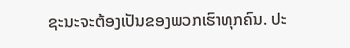ຊະນະຈະຕ້ອງເປັນຂອງພວກເຮົາທຸກຄົນ. ປະ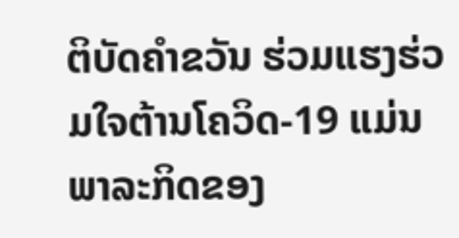ຕິບັດຄຳຂວັນ ຮ່ວມແຮງຮ່ວມໃຈຕ້ານໂຄວິດ-19 ແມ່ນພາລະກິດຂອງ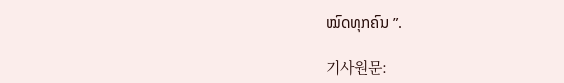ໝົດທຸກຄົນ ”.

기사원문: